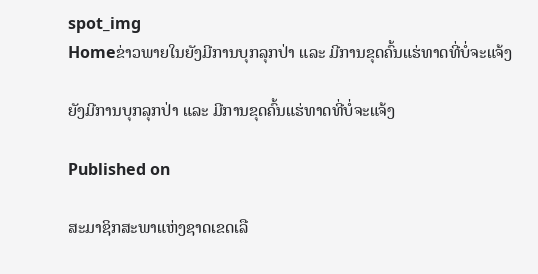spot_img
Homeຂ່າວພາຍໃນຍັງມີການບຸກລຸກປ່າ ແລະ ມີການຂຸດຄົ້ນແຮ່ທາດທີ່ບໍ່ຈະແຈ້ງ

ຍັງມີການບຸກລຸກປ່າ ແລະ ມີການຂຸດຄົ້ນແຮ່ທາດທີ່ບໍ່ຈະແຈ້ງ

Published on

ສະມາຊິກສະພາແຫ່ງຊາດເຂດເລື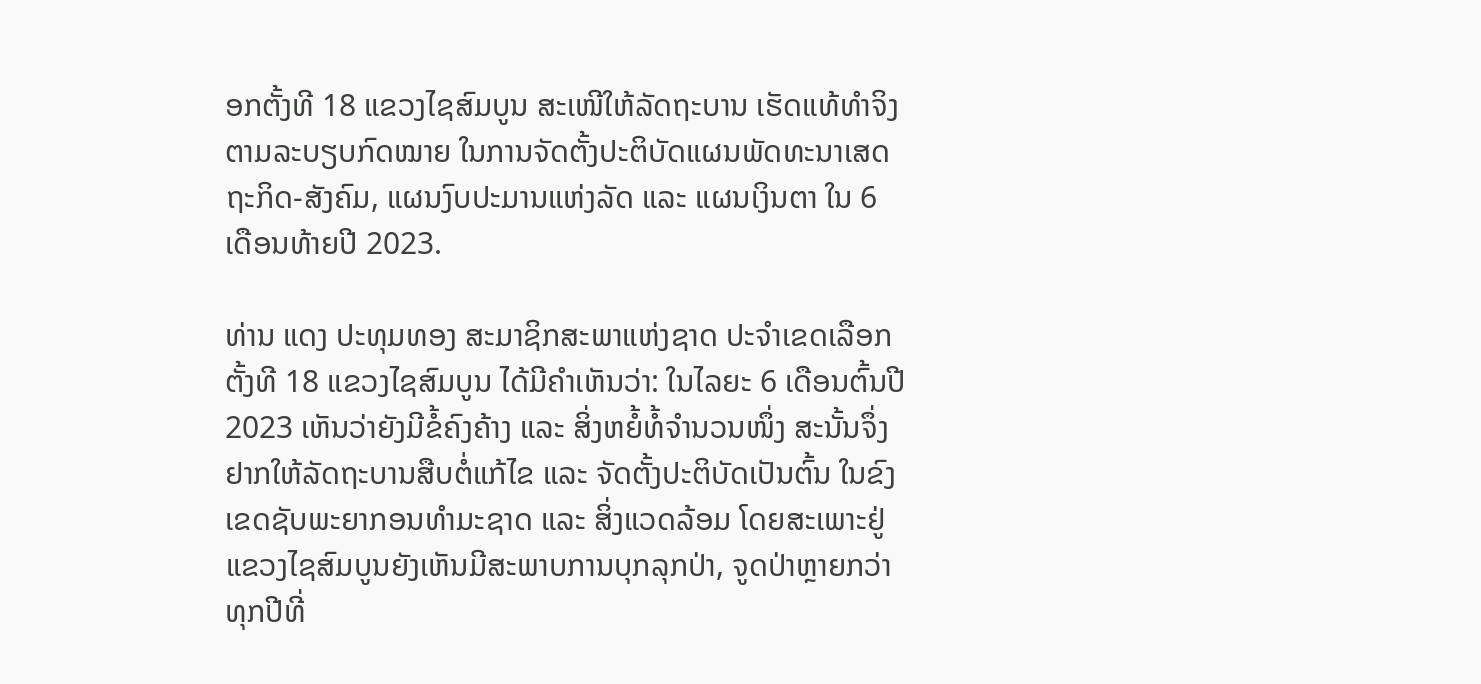ອກຕັ້ງທີ 18 ແຂວງໄຊສົມບູນ ສະເໜີໃຫ້ລັດຖະບານ ເຮັດແທ້ທຳຈິງ ຕາມລະບຽບກົດໝາຍ ໃນການຈັດຕັ້ງປະຕິບັດແຜນພັດທະນາເສດຖະກິດ-ສັງຄົມ, ແຜນງົບປະມານແຫ່ງລັດ ແລະ ແຜນເງິນຕາ ໃນ 6 ເດືອນທ້າຍປີ 2023.

ທ່ານ ແດງ ປະທຸມທອງ ສະມາຊິກສະພາແຫ່ງຊາດ ປະຈຳເຂດເລືອກຕັ້ງທີ 18 ແຂວງໄຊສົມບູນ ໄດ້ມີຄຳເຫັນວ່າ: ໃນໄລຍະ 6 ເດືອນຕົ້ນປີ 2023 ເຫັນວ່າຍັງມີຂໍ້ຄົງຄ້າງ ແລະ ສິ່ງຫຍໍ້ທໍ້ຈຳນວນໜຶ່ງ ສະນັ້ນຈຶ່ງຢາກໃຫ້ລັດຖະບານສືບຕໍ່ແກ້ໄຂ ແລະ ຈັດຕັ້ງປະຕິບັດເປັນຕົ້ນ ໃນຂົງເຂດຊັບພະຍາກອນທຳມະຊາດ ແລະ ສິ່ງແວດລ້ອມ ໂດຍສະເພາະຢູ່ແຂວງໄຊສົມບູນຍັງເຫັນມີສະພາບການບຸກລຸກປ່າ, ຈູດປ່າຫຼາຍກວ່າທຸກປີທີ່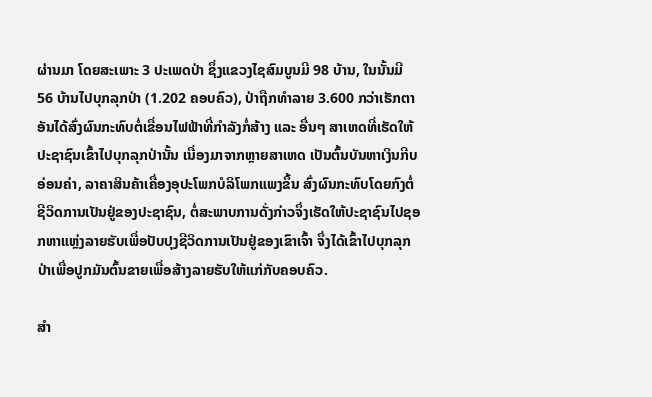ຜ່ານມາ ໂດຍສະເພາະ 3 ປະເພດປ່າ ຊຶ່ງແຂວງໄຊສົມບູນມີ 98 ບ້ານ, ໃນນັ້ນມີ 56 ບ້ານໄປບຸກລຸກປ່າ (1.202 ຄອບຄົວ), ປ່າຖືກທຳລາຍ 3.600 ກວ່າເຮັກຕາ ອັນໄດ້ສົ່ງຜົນກະທົບຕໍ່ເຂື່ອນໄຟຟ້າທີ່ກຳລັງກໍ່ສ້າງ ແລະ ອື່ນໆ ສາເຫດທີ່ເຮັດໃຫ້ປະຊາຊົນເຂົ້າໄປບຸກລຸກປ່ານັ້ນ ເນື່ອງມາຈາກຫຼາຍສາເຫດ ເປັນຕົ້ນບັນຫາເງິນກີບອ່ອນຄ່າ, ລາຄາສິນຄ້າເຄື່ອງອຸປະໂພກບໍລິໂພກແພງຂຶ້ນ ສົ່ງຜົນກະທົບໂດຍກົງຕໍ່ຊີວິດການເປັນຢູ່ຂອງປະຊາຊົນ, ຕໍ່ສະພາບການດັ່ງກ່າວຈຶ່ງເຮັດໃຫ້ປະຊາຊົນໄປຊອກຫາແຫຼ່ງລາຍຮັບເພື່ອປັບປຸງຊີວິດການເປັນຢູ່ຂອງເຂົາເຈົ້າ ຈຶ່ງໄດ້ເຂົ້າໄປບຸກລຸກປ່າເພື່ອປູກມັນຕົ້ນຂາຍເພື່ອສ້າງລາຍຮັບໃຫ້ແກ່ກັບຄອບຄົວ.

ສຳ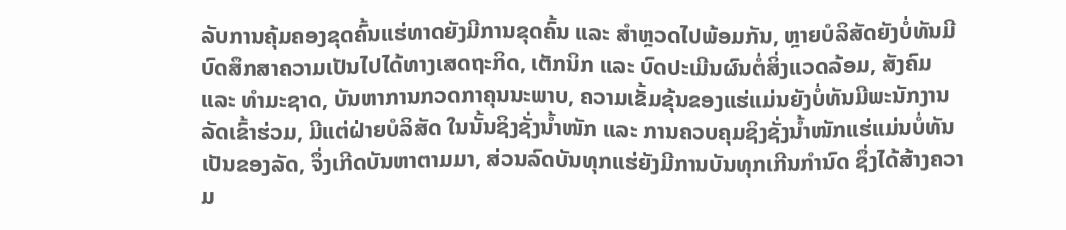ລັບການຄຸ້ມຄອງຂຸດຄົ້ນແຮ່ທາດຍັງມີການຂຸດຄົ້ນ ແລະ ສຳຫຼວດໄປພ້ອມກັນ, ຫຼາຍບໍລິສັດຍັງບໍ່ທັນມີບົດສຶກສາຄວາມເປັນໄປໄດ້ທາງເສດຖະກິດ, ເຕັກນິກ ແລະ ບົດປະເມີນຜົນຕໍ່ສິ່ງແວດລ້ອມ, ສັງຄົມ ແລະ ທຳມະຊາດ, ບັນຫາການກວດກາຄຸນນະພາບ, ຄວາມເຂັ້ມຂຸ້ນຂອງແຮ່ແມ່ນຍັງບໍ່ທັນມີພະນັກງານລັດເຂົ້າຮ່ວມ, ມີແຕ່ຝ່າຍບໍລິສັດ ໃນນັ້ນຊິງຊັ່ງນໍ້າໜັກ ແລະ ການຄວບຄຸມຊິງຊັ່ງນໍ້າໜັກແຮ່ແມ່ນບໍ່ທັນເປັນຂອງລັດ, ຈຶ່ງເກີດບັນຫາຕາມມາ, ສ່ວນລົດບັນທຸກແຮ່ຍັງມີການບັນທຸກເກີນກຳນົດ ຊຶ່ງໄດ້ສ້າງຄວາມ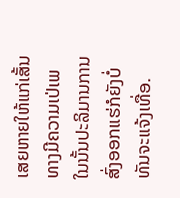ເສຍຫາຍໃຫ້ແກ່ເສັ້ນທາງມີຄວາມເປ່ເພ ໃນນັ້ນປະລິມານການສົ່ງອອກແຮ່ກໍຍັງບໍ່ທັນຈະແຈ້ງເທື່ອ.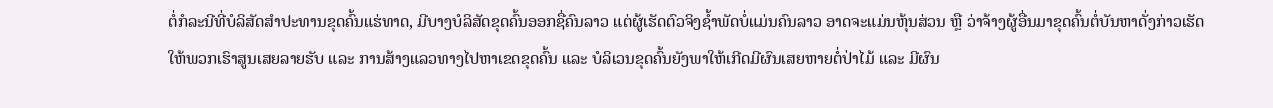ຕໍ່ກໍລະນີທີ່ບໍລິສັດສຳປະທານຂຸດຄົ້ນແຮ່ທາດ, ມີບາງບໍລິສັດຂຸດຄົ້ນອອກຊື່ຄົນລາວ ແຕ່ຜູ້ເຮັດຕົວຈິງຊ້ຳພັດບໍ່ແມ່ນຄົນລາວ ອາດຈະແມ່ນຫຸ້ນສ່ວນ ຫຼື ວ່າຈ້າງຜູ້ອື່ນມາຂຸດຄົ້ນຕໍ່ບັນຫາດັ່ງກ່າວເຮັດໃຫ້ພວກເຮົາສູນເສຍລາຍຮັບ ແລະ ການສ້າງແລວທາງໄປຫາເຂດຂຸດຄົ້ນ ແລະ ບໍລິເວນຂຸດຄົ້ນຍັງພາໃຫ້ເກີດມີຜົນເສຍຫາຍຕໍ່ປ່າໄມ້ ແລະ ມີຜົນ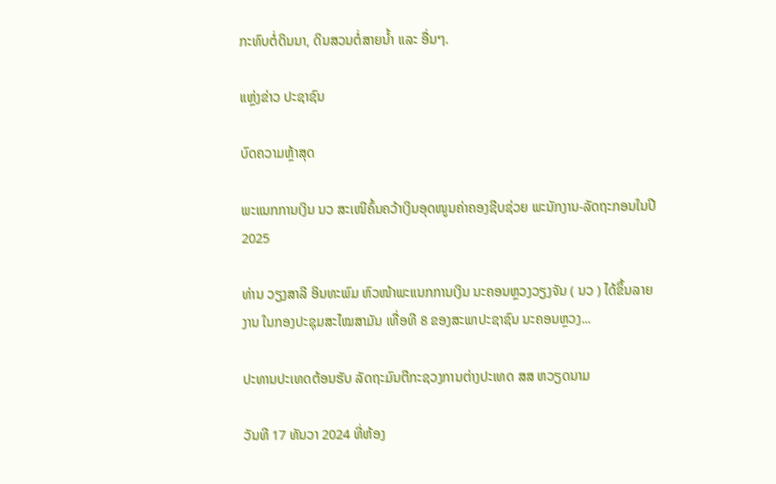ກະທົບຕໍ່ດິນນາ, ດິນສວນຕໍ່ສາຍນໍ້າ ແລະ ອື່ນໆ.

ແຫຼ່ງຂ່າວ ປະຊາຊົນ

ບົດຄວາມຫຼ້າສຸດ

ພະແນກການເງິນ ນວ ສະເໜີຄົ້ນຄວ້າເງິນອຸດໜູນຄ່າຄອງຊີບຊ່ວຍ ພະນັກງານ-ລັດຖະກອນໃນປີ 2025

ທ່ານ ວຽງສາລີ ອິນທະພົມ ຫົວໜ້າພະແນກການເງິນ ນະຄອນຫຼວງວຽງຈັນ ( ນວ ) ໄດ້ຂຶ້ນລາຍງານ ໃນກອງປະຊຸມສະໄໝສາມັນ ເທື່ອທີ 8 ຂອງສະພາປະຊາຊົນ ນະຄອນຫຼວງ...

ປະທານປະເທດຕ້ອນຮັບ ລັດຖະມົນຕີກະຊວງການຕ່າງປະເທດ ສສ ຫວຽດນາມ

ວັນທີ 17 ທັນວາ 2024 ທີ່ຫ້ອງ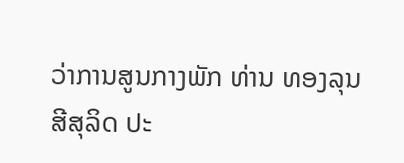ວ່າການສູນກາງພັກ ທ່ານ ທອງລຸນ ສີສຸລິດ ປະ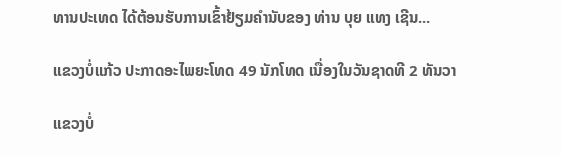ທານປະເທດ ໄດ້ຕ້ອນຮັບການເຂົ້າຢ້ຽມຄຳນັບຂອງ ທ່ານ ບຸຍ ແທງ ເຊີນ...

ແຂວງບໍ່ແກ້ວ ປະກາດອະໄພຍະໂທດ 49 ນັກໂທດ ເນື່ອງໃນວັນຊາດທີ 2 ທັນວາ

ແຂວງບໍ່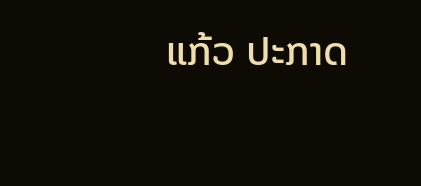ແກ້ວ ປະກາດ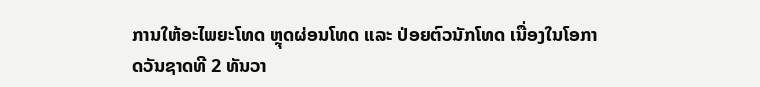ການໃຫ້ອະໄພຍະໂທດ ຫຼຸດຜ່ອນໂທດ ແລະ ປ່ອຍຕົວນັກໂທດ ເນື່ອງໃນໂອກາດວັນຊາດທີ 2 ທັນວາ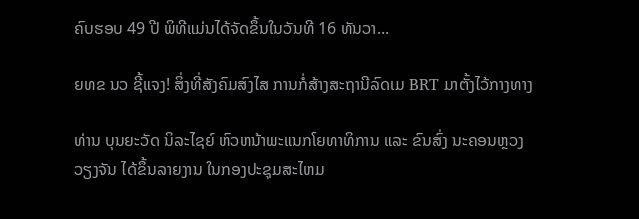ຄົບຮອບ 49 ປີ ພິທີແມ່ນໄດ້ຈັດຂຶ້ນໃນວັນທີ 16 ທັນວາ...

ຍທຂ ນວ ຊີ້ແຈງ! ສິ່ງທີ່ສັງຄົມສົງໄສ ການກໍ່ສ້າງສະຖານີລົດເມ BRT ມາຕັ້ງໄວ້ກາງທາງ

ທ່ານ ບຸນຍະວັດ ນິລະໄຊຍ໌ ຫົວຫນ້າພະແນກໂຍທາທິການ ແລະ ຂົນສົ່ງ ນະຄອນຫຼວງວຽງຈັນ ໄດ້ຂຶ້ນລາຍງານ ໃນກອງປະຊຸມສະໄຫມ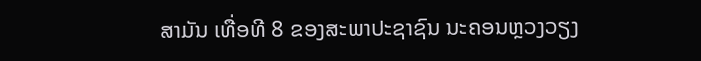ສາມັນ ເທື່ອທີ 8 ຂອງສະພາປະຊາຊົນ ນະຄອນຫຼວງວຽງ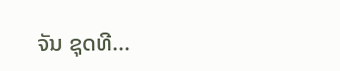ຈັນ ຊຸດທີ...